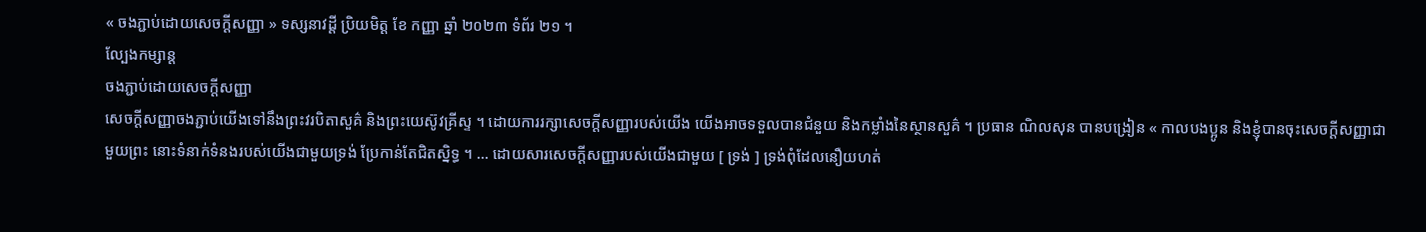« ចងភ្ជាប់ដោយសេចក្ដីសញ្ញា » ទស្សនាវដ្ដី ប្រិយមិត្ដ ខែ កញ្ញា ឆ្នាំ ២០២៣ ទំព័រ ២១ ។
ល្បែងកម្សាន្ត
ចងភ្ជាប់ដោយសេចក្ដីសញ្ញា
សេចក្ដីសញ្ញាចងភ្ជាប់យើងទៅនឹងព្រះវរបិតាសួគ៌ និងព្រះយេស៊ូវគ្រីស្ទ ។ ដោយការរក្សាសេចក្ដីសញ្ញារបស់យើង យើងអាចទទួលបានជំនួយ និងកម្លាំងនៃស្ថានសួគ៌ ។ ប្រធាន ណិលសុន បានបង្រៀន « កាលបងប្អូន និងខ្ញុំបានចុះសេចក្ដីសញ្ញាជាមួយព្រះ នោះទំនាក់ទំនងរបស់យើងជាមួយទ្រង់ ប្រែកាន់តែជិតស្និទ្ធ ។ … ដោយសារសេចក្តីសញ្ញារបស់យើងជាមួយ [ ទ្រង់ ] ទ្រង់ពុំដែលនឿយហត់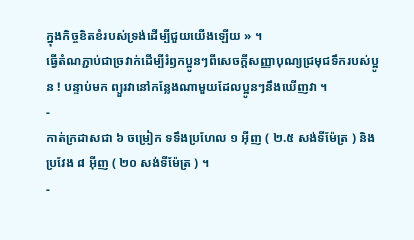ក្នុងកិច្ចខិតខំរបស់ទ្រង់ដើម្បីជួយយើងឡើយ » ។
ធ្វើតំណភ្ជាប់ជាច្រវាក់ដើម្បីរំឭកប្អូនៗពីសេចក្ដីសញ្ញាបុណ្យជ្រមុជទឹករបស់ប្អូន ! បន្ទាប់មក ព្យួរវានៅកន្លែងណាមួយដែលប្អូនៗនឹងឃើញវា ។
-
កាត់ក្រដាសជា ៦ ចម្រៀក ទទឹងប្រហែល ១ អ៊ីញ ( ២.៥ សង់ទីម៉ែត្រ ) និងប្រវែង ៨ អ៊ីញ ( ២០ សង់ទីម៉ែត្រ ) ។
-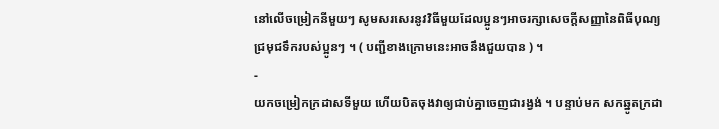នៅលើចម្រៀកនីមួយៗ សូមសរសេរនូវវិធីមួយដែលប្អូនៗអាចរក្សាសេចក្ដីសញ្ញានៃពិធីបុណ្យជ្រមុជទឹករបស់ប្អូនៗ ។ ( បញ្ជីខាងក្រោមនេះអាចនឹងជួយបាន ) ។
-
យកចម្រៀកក្រដាសទីមួយ ហើយបិតចុងវាឲ្យជាប់គ្នាចេញជារង្វង់ ។ បន្ទាប់មក សកឆ្នូតក្រដា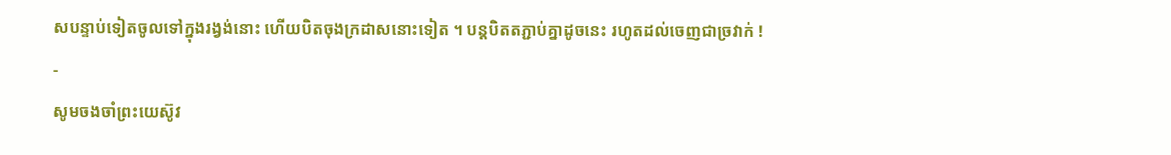សបន្ទាប់ទៀតចូលទៅក្នុងរង្វង់នោះ ហើយបិតចុងក្រដាសនោះទៀត ។ បន្ដបិតតភ្ជាប់គ្នាដូចនេះ រហូតដល់ចេញជាច្រវាក់ !
-
សូមចងចាំព្រះយេស៊ូវ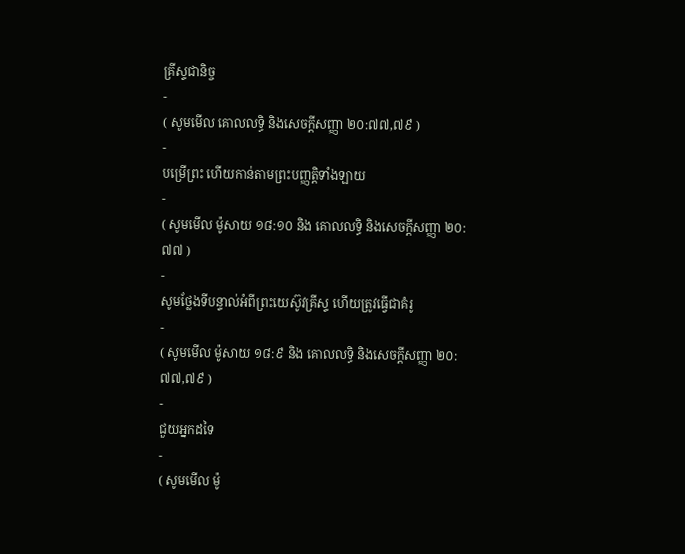គ្រីស្ទជានិច្ច
-
( សូមមើល គោលលទ្ធិ និងសេចក្ដីសញ្ញា ២០:៧៧,៧៩ )
-
បម្រើព្រះ ហើយកាន់តាមព្រះបញ្ញត្តិទាំងឡាយ
-
( សូមមើល ម៉ូសាយ ១៨:១០ និង គោលលទ្ធិ និងសេចក្ដីសញ្ញា ២០:៧៧ )
-
សូមថ្លែងទីបន្ទាល់អំពីព្រះយេស៊ូវគ្រីស្ទ ហើយត្រូវធ្វើជាគំរូ
-
( សូមមើល ម៉ូសាយ ១៨:៩ និង គោលលទ្ធិ និងសេចក្តីសញ្ញា ២០:៧៧,៧៩ )
-
ជួយអ្នកដទៃ
-
( សូមមើល ម៉ូ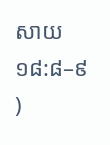សាយ ១៨:៨–៩ )